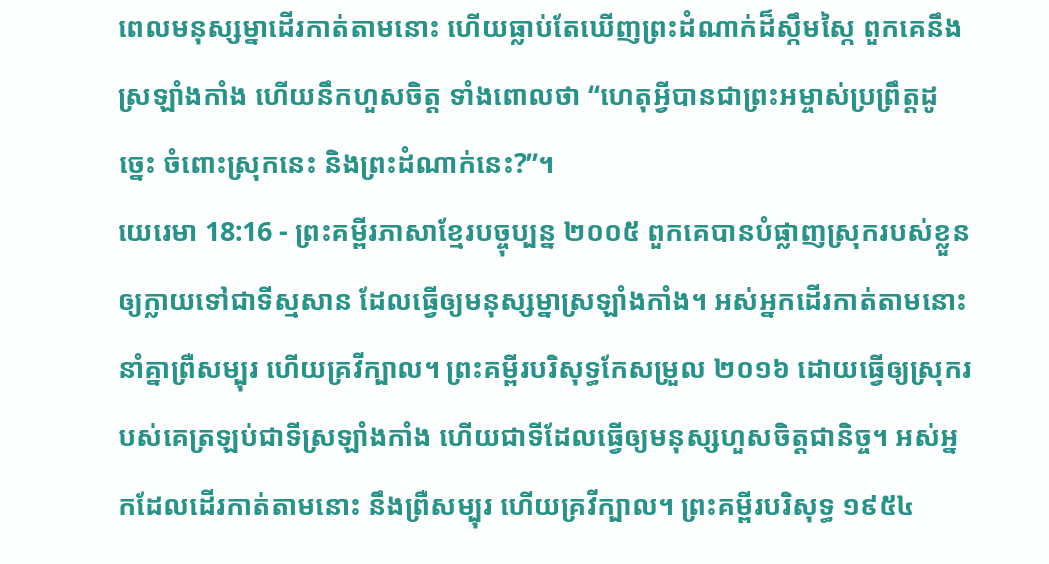ពេលមនុស្សម្នាដើរកាត់តាមនោះ ហើយធ្លាប់តែឃើញព្រះដំណាក់ដ៏ស្កឹមស្កៃ ពួកគេនឹងស្រឡាំងកាំង ហើយនឹកហួសចិត្ត ទាំងពោលថា “ហេតុអ្វីបានជាព្រះអម្ចាស់ប្រព្រឹត្តដូច្នេះ ចំពោះស្រុកនេះ និងព្រះដំណាក់នេះ?”។
យេរេមា 18:16 - ព្រះគម្ពីរភាសាខ្មែរបច្ចុប្បន្ន ២០០៥ ពួកគេបានបំផ្លាញស្រុករបស់ខ្លួន ឲ្យក្លាយទៅជាទីស្មសាន ដែលធ្វើឲ្យមនុស្សម្នាស្រឡាំងកាំង។ អស់អ្នកដើរកាត់តាមនោះ នាំគ្នាព្រឺសម្បុរ ហើយគ្រវីក្បាល។ ព្រះគម្ពីរបរិសុទ្ធកែសម្រួល ២០១៦ ដោយធ្វើឲ្យស្រុករបស់គេត្រឡប់ជាទីស្រឡាំងកាំង ហើយជាទីដែលធ្វើឲ្យមនុស្សហួសចិត្តជានិច្ច។ អស់អ្នកដែលដើរកាត់តាមនោះ នឹងព្រឺសម្បុរ ហើយគ្រវីក្បាល។ ព្រះគម្ពីរបរិសុទ្ធ ១៩៥៤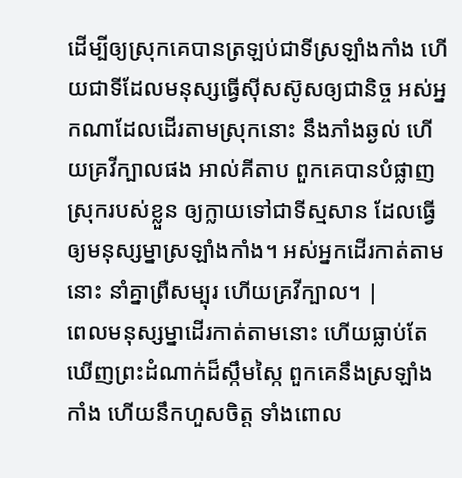ដើម្បីឲ្យស្រុកគេបានត្រឡប់ជាទីស្រឡាំងកាំង ហើយជាទីដែលមនុស្សធ្វើស៊ីសស៊ូសឲ្យជានិច្ច អស់អ្នកណាដែលដើរតាមស្រុកនោះ នឹងភាំងឆ្ងល់ ហើយគ្រវីក្បាលផង អាល់គីតាប ពួកគេបានបំផ្លាញស្រុករបស់ខ្លួន ឲ្យក្លាយទៅជាទីស្មសាន ដែលធ្វើឲ្យមនុស្សម្នាស្រឡាំងកាំង។ អស់អ្នកដើរកាត់តាមនោះ នាំគ្នាព្រឺសម្បុរ ហើយគ្រវីក្បាល។ |
ពេលមនុស្សម្នាដើរកាត់តាមនោះ ហើយធ្លាប់តែឃើញព្រះដំណាក់ដ៏ស្កឹមស្កៃ ពួកគេនឹងស្រឡាំងកាំង ហើយនឹកហួសចិត្ត ទាំងពោល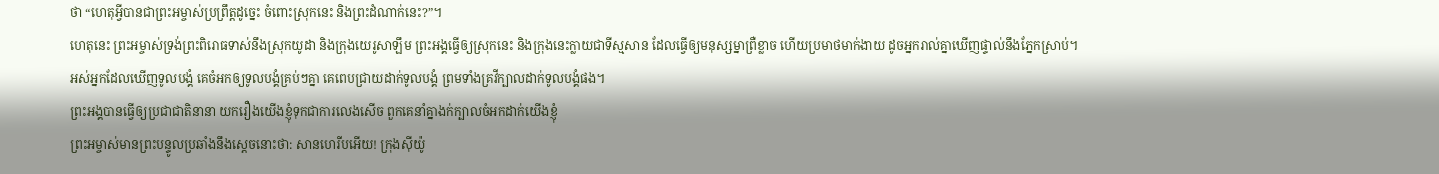ថា “ហេតុអ្វីបានជាព្រះអម្ចាស់ប្រព្រឹត្តដូច្នេះ ចំពោះស្រុកនេះ និងព្រះដំណាក់នេះ?”។
ហេតុនេះ ព្រះអម្ចាស់ទ្រង់ព្រះពិរោធទាស់នឹងស្រុកយូដា និងក្រុងយេរូសាឡឹម ព្រះអង្គធ្វើឲ្យស្រុកនេះ និងក្រុងនេះក្លាយជាទីស្មសាន ដែលធ្វើឲ្យមនុស្សម្នាព្រឺខ្លាច ហើយប្រមាថមាក់ងាយ ដូចអ្នករាល់គ្នាឃើញផ្ទាល់នឹងភ្នែកស្រាប់។
អស់អ្នកដែលឃើញទូលបង្គំ គេចំអកឲ្យទូលបង្គំគ្រប់ៗគ្នា គេពេបជ្រាយដាក់ទូលបង្គំ ព្រមទាំងគ្រវីក្បាលដាក់ទូលបង្គំផង។
ព្រះអង្គបានធ្វើឲ្យប្រជាជាតិនានា យករឿងយើងខ្ញុំទុកជាការលេងសើច ពួកគេនាំគ្នាងក់ក្បាលចំអកដាក់យើងខ្ញុំ
ព្រះអម្ចាស់មានព្រះបន្ទូលប្រឆាំងនឹងស្ដេចនោះថា: សានហេរីបអើយ! ក្រុងស៊ីយ៉ូ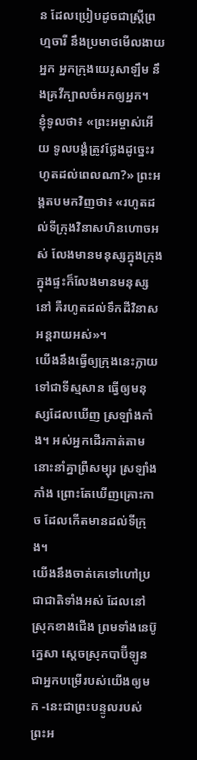ន ដែលប្រៀបដូចជាស្ត្រីព្រហ្មចារី នឹងប្រមាថមើលងាយអ្នក អ្នកក្រុងយេរូសាឡឹម នឹងគ្រវីក្បាលចំអកឲ្យអ្នក។
ខ្ញុំទូលថា៖ «ព្រះអម្ចាស់អើយ ទូលបង្គំត្រូវថ្លែងដូច្នេះរហូតដល់ពេលណា?» ព្រះអង្គតបមកវិញថា៖ «រហូតដល់ទីក្រុងវិនាសហិនហោចអស់ លែងមានមនុស្សក្នុងក្រុង ក្នុងផ្ទះក៏លែងមានមនុស្សនៅ គឺរហូតដល់ទឹកដីវិនាសអន្តរាយអស់»។
យើងនឹងធ្វើឲ្យក្រុងនេះក្លាយទៅជាទីស្មសាន ធ្វើឲ្យមនុស្សដែលឃើញ ស្រឡាំងកាំង។ អស់អ្នកដើរកាត់តាមនោះនាំគ្នាព្រឺសម្បុរ ស្រឡាំងកាំង ព្រោះតែឃើញគ្រោះកាច ដែលកើតមានដល់ទីក្រុង។
យើងនឹងចាត់គេទៅហៅប្រជាជាតិទាំងអស់ ដែលនៅស្រុកខាងជើង ព្រមទាំងនេប៊ូក្នេសា ស្ដេចស្រុកបាប៊ីឡូន ជាអ្នកបម្រើរបស់យើងឲ្យមក -នេះជាព្រះបន្ទូលរបស់ព្រះអ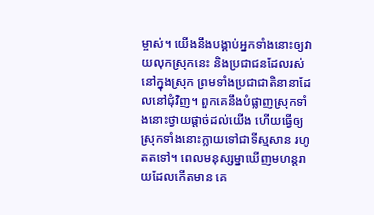ម្ចាស់។ យើងនឹងបង្គាប់អ្នកទាំងនោះឲ្យវាយលុកស្រុកនេះ និងប្រជាជនដែលរស់នៅក្នុងស្រុក ព្រមទាំងប្រជាជាតិនានាដែលនៅជុំវិញ។ ពួកគេនឹងបំផ្លាញស្រុកទាំងនោះថ្វាយផ្ដាច់ដល់យើង ហើយធ្វើឲ្យស្រុកទាំងនោះក្លាយទៅជាទីស្មសាន រហូតតទៅ។ ពេលមនុស្សម្នាឃើញមហន្តរាយដែលកើតមាន គេ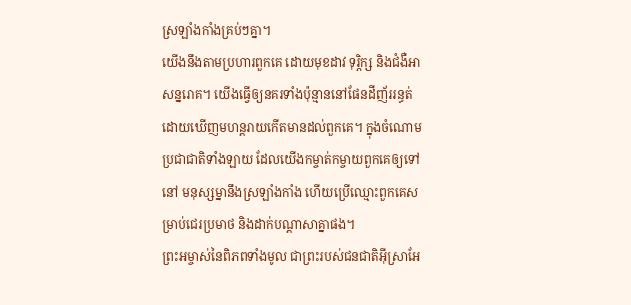ស្រឡាំងកាំងគ្រប់ៗគ្នា។
យើងនឹងតាមប្រហារពួកគេ ដោយមុខដាវ ទុរ្ភិក្ស និងជំងឺអាសន្នរោគ។ យើងធ្វើឲ្យនគរទាំងប៉ុន្មាននៅផែនដីញ័ររន្ធត់ ដោយឃើញមហន្តរាយកើតមានដល់ពួកគេ។ ក្នុងចំណោមប្រជាជាតិទាំងឡាយ ដែលយើងកម្ចាត់កម្ចាយពួកគេឲ្យទៅនៅ មនុស្សម្នានឹងស្រឡាំងកាំង ហើយប្រើឈ្មោះពួកគេសម្រាប់ជេរប្រមាថ និងដាក់បណ្ដាសាគ្នាផង។
ព្រះអម្ចាស់នៃពិភពទាំងមូល ជាព្រះរបស់ជនជាតិអ៊ីស្រាអែ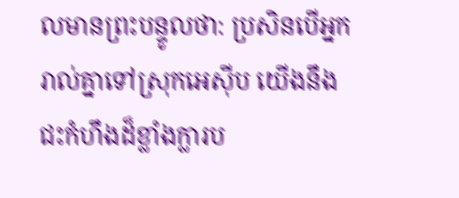លមានព្រះបន្ទូលថា: ប្រសិនបើអ្នករាល់គ្នាទៅស្រុកអេស៊ីប យើងនឹងជះកំហឹងដ៏ខ្លាំងក្លារប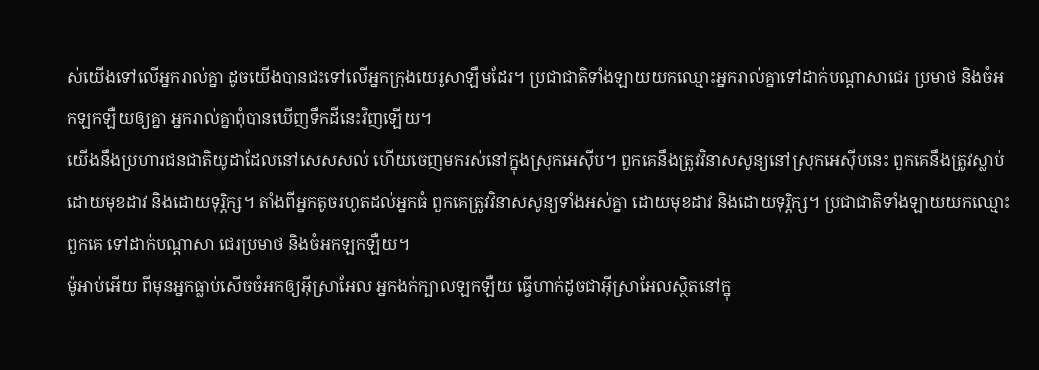ស់យើងទៅលើអ្នករាល់គ្នា ដូចយើងបានជះទៅលើអ្នកក្រុងយេរូសាឡឹមដែរ។ ប្រជាជាតិទាំងឡាយយកឈ្មោះអ្នករាល់គ្នាទៅដាក់បណ្ដាសាជេរ ប្រមាថ និងចំអកឡកឡឺយឲ្យគ្នា អ្នករាល់គ្នាពុំបានឃើញទឹកដីនេះវិញឡើយ។
យើងនឹងប្រហារជនជាតិយូដាដែលនៅសេសសល់ ហើយចេញមករស់នៅក្នុងស្រុកអេស៊ីប។ ពួកគេនឹងត្រូវវិនាសសូន្យនៅស្រុកអេស៊ីបនេះ ពួកគេនឹងត្រូវស្លាប់ ដោយមុខដាវ និងដោយទុរ្ភិក្ស។ តាំងពីអ្នកតូចរហូតដល់អ្នកធំ ពួកគេត្រូវវិនាសសូន្យទាំងអស់គ្នា ដោយមុខដាវ និងដោយទុរ្ភិក្ស។ ប្រជាជាតិទាំងឡាយយកឈ្មោះពួកគេ ទៅដាក់បណ្ដាសា ជេរប្រមាថ និងចំអកឡកឡឺយ។
ម៉ូអាប់អើយ ពីមុនអ្នកធ្លាប់សើចចំអកឲ្យអ៊ីស្រាអែល អ្នកងក់ក្បាលឡកឡឺយ ធ្វើហាក់ដូចជាអ៊ីស្រាអែលស្ថិតនៅក្នុ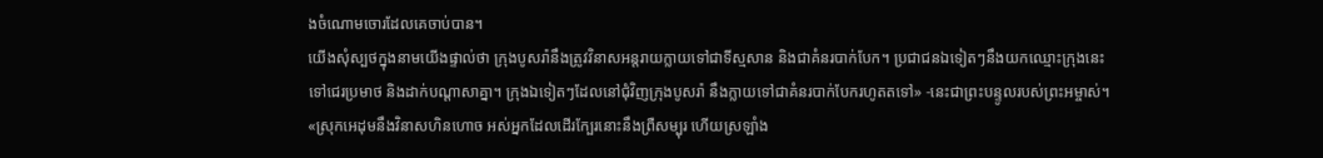ងចំណោមចោរដែលគេចាប់បាន។
យើងសុំស្បថក្នុងនាមយើងផ្ទាល់ថា ក្រុងបូសរ៉ានឹងត្រូវវិនាសអន្តរាយក្លាយទៅជាទីស្មសាន និងជាគំនរបាក់បែក។ ប្រជាជនឯទៀតៗនឹងយកឈ្មោះក្រុងនេះទៅជេរប្រមាថ និងដាក់បណ្ដាសាគ្នា។ ក្រុងឯទៀតៗដែលនៅជុំវិញក្រុងបូសរ៉ា នឹងក្លាយទៅជាគំនរបាក់បែករហូតតទៅ» -នេះជាព្រះបន្ទូលរបស់ព្រះអម្ចាស់។
«ស្រុកអេដុមនឹងវិនាសហិនហោច អស់អ្នកដែលដើរក្បែរនោះនឹងព្រឺសម្បុរ ហើយស្រឡាំង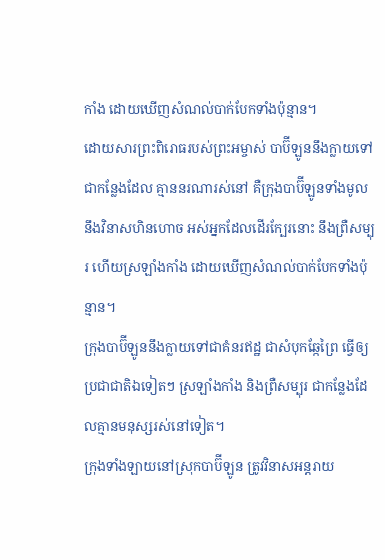កាំង ដោយឃើញសំណល់បាក់បែកទាំងប៉ុន្មាន។
ដោយសារព្រះពិរោធរបស់ព្រះអម្ចាស់ បាប៊ីឡូននឹងក្លាយទៅជាកន្លែងដែល គ្មាននរណារស់នៅ គឺក្រុងបាប៊ីឡូនទាំងមូលនឹងវិនាសហិនហោច អស់អ្នកដែលដើរក្បែរនោះ នឹងព្រឺសម្បុរ ហើយស្រឡាំងកាំង ដោយឃើញសំណល់បាក់បែកទាំងប៉ុន្មាន។
ក្រុងបាប៊ីឡូននឹងក្លាយទៅជាគំនរឥដ្ឋ ជាសំបុកឆ្កែព្រៃ ធ្វើឲ្យប្រជាជាតិឯទៀតៗ ស្រឡាំងកាំង និងព្រឺសម្បុរ ជាកន្លែងដែលគ្មានមនុស្សរស់នៅទៀត។
ក្រុងទាំងឡាយនៅស្រុកបាប៊ីឡូន ត្រូវវិនាសអន្តរាយ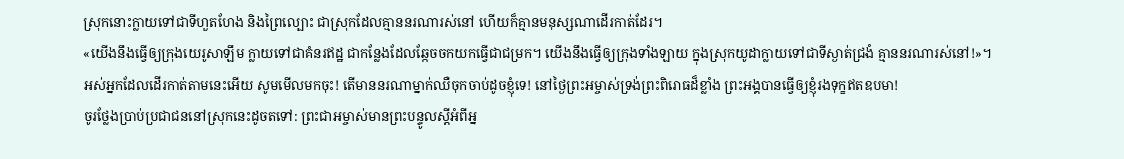ស្រុកនោះក្លាយទៅជាទីហួតហែង និងព្រៃល្បោះ ជាស្រុកដែលគ្មាននរណារស់នៅ ហើយក៏គ្មានមនុស្សណាដើរកាត់ដែរ។
«យើងនឹងធ្វើឲ្យក្រុងយេរូសាឡឹម ក្លាយទៅជាគំនរឥដ្ឋ ជាកន្លែងដែលឆ្កែចចកយកធ្វើជាជម្រក។ យើងនឹងធ្វើឲ្យក្រុងទាំងឡាយ ក្នុងស្រុកយូដាក្លាយទៅជាទីស្ងាត់ជ្រងំ គ្មាននរណារស់នៅ!»។
អស់អ្នកដែលដើរកាត់តាមនេះអើយ សូមមើលមកចុះ! តើមាននរណាម្នាក់ឈឺចុកចាប់ដូចខ្ញុំទេ! នៅថ្ងៃព្រះអម្ចាស់ទ្រង់ព្រះពិរោធដ៏ខ្លាំង ព្រះអង្គបានធ្វើឲ្យខ្ញុំរងទុក្ខឥតឧបមា!
ចូរថ្លែងប្រាប់ប្រជាជននៅស្រុកនេះដូចតទៅ: ព្រះជាអម្ចាស់មានព្រះបន្ទូលស្ដីអំពីអ្ន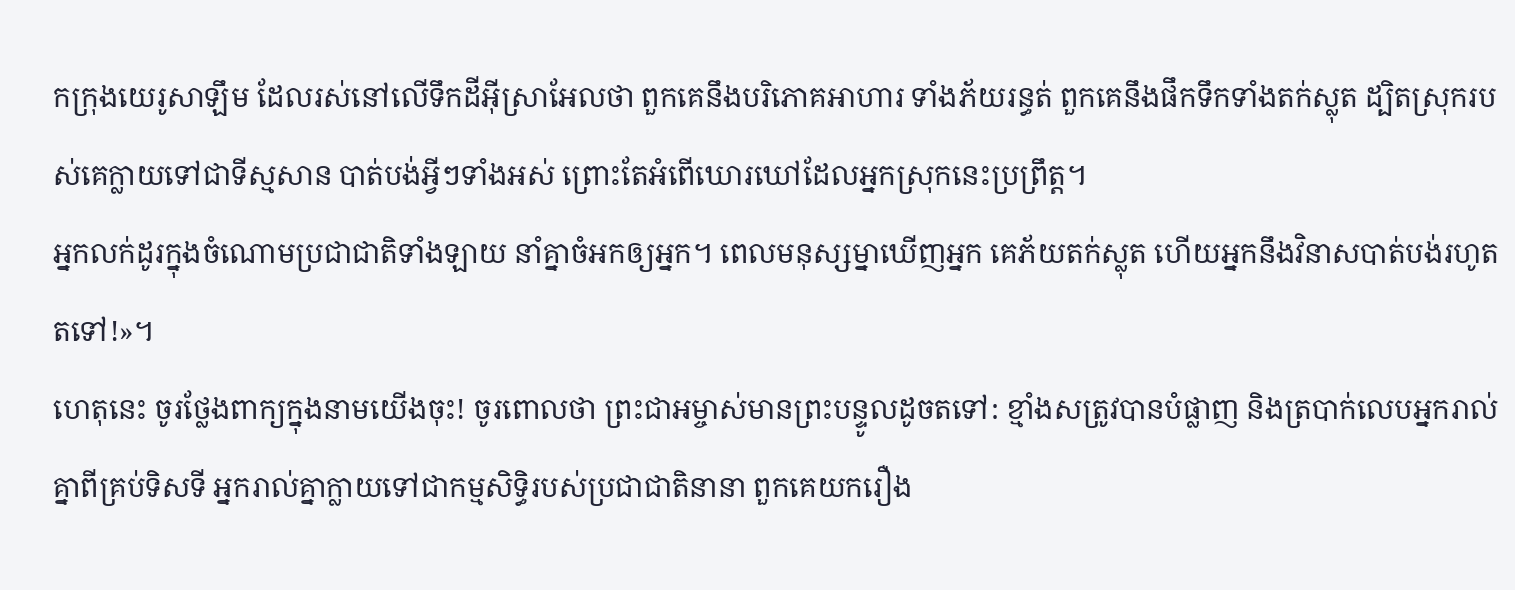កក្រុងយេរូសាឡឹម ដែលរស់នៅលើទឹកដីអ៊ីស្រាអែលថា ពួកគេនឹងបរិភោគអាហារ ទាំងភ័យរន្ធត់ ពួកគេនឹងផឹកទឹកទាំងតក់ស្លុត ដ្បិតស្រុករបស់គេក្លាយទៅជាទីស្មសាន បាត់បង់អ្វីៗទាំងអស់ ព្រោះតែអំពើឃោរឃៅដែលអ្នកស្រុកនេះប្រព្រឹត្ត។
អ្នកលក់ដូរក្នុងចំណោមប្រជាជាតិទាំងឡាយ នាំគ្នាចំអកឲ្យអ្នក។ ពេលមនុស្សម្នាឃើញអ្នក គេភ័យតក់ស្លុត ហើយអ្នកនឹងវិនាសបាត់បង់រហូតតទៅ!»។
ហេតុនេះ ចូរថ្លែងពាក្យក្នុងនាមយើងចុះ! ចូរពោលថា ព្រះជាអម្ចាស់មានព្រះបន្ទូលដូចតទៅ: ខ្មាំងសត្រូវបានបំផ្លាញ និងត្របាក់លេបអ្នករាល់គ្នាពីគ្រប់ទិសទី អ្នករាល់គ្នាក្លាយទៅជាកម្មសិទ្ធិរបស់ប្រជាជាតិនានា ពួកគេយករឿង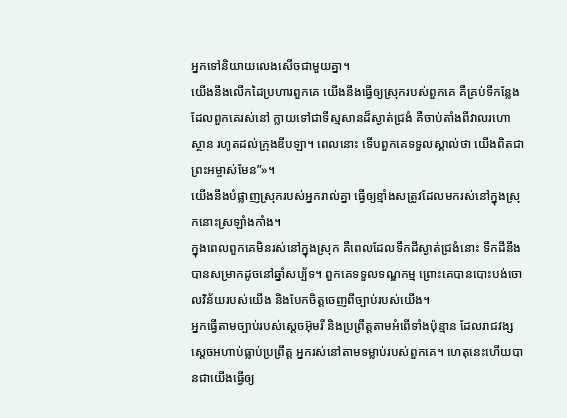អ្នកទៅនិយាយលេងសើចជាមួយគ្នា។
យើងនឹងលើកដៃប្រហារពួកគេ យើងនឹងធ្វើឲ្យស្រុករបស់ពួកគេ គឺគ្រប់ទីកន្លែងដែលពួកគេរស់នៅ ក្លាយទៅជាទីស្មសានដ៏ស្ងាត់ជ្រងំ គឺចាប់តាំងពីវាលរហោស្ថាន រហូតដល់ក្រុងឌីបឡា។ ពេលនោះ ទើបពួកគេទទួលស្គាល់ថា យើងពិតជាព្រះអម្ចាស់មែន”»។
យើងនឹងបំផ្លាញស្រុករបស់អ្នករាល់គ្នា ធ្វើឲ្យខ្មាំងសត្រូវដែលមករស់នៅក្នុងស្រុកនោះស្រឡាំងកាំង។
ក្នុងពេលពួកគេមិនរស់នៅក្នុងស្រុក គឺពេលដែលទឹកដីស្ងាត់ជ្រងំនោះ ទឹកដីនឹងបានសម្រាកដូចនៅឆ្នាំសប្ប័ទ។ ពួកគេទទួលទណ្ឌកម្ម ព្រោះគេបានបោះបង់ចោលវិន័យរបស់យើង និងបែកចិត្តចេញពីច្បាប់របស់យើង។
អ្នកធ្វើតាមច្បាប់របស់ស្ដេចអ៊ុមរី និងប្រព្រឹត្តតាមអំពើទាំងប៉ុន្មាន ដែលរាជវង្សស្ដេចអហាប់ធ្លាប់ប្រព្រឹត្ត អ្នករស់នៅតាមទម្លាប់របស់ពួកគេ។ ហេតុនេះហើយបានជាយើងធ្វើឲ្យ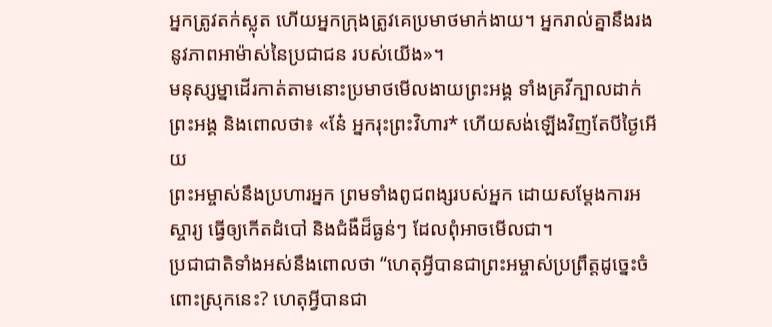អ្នកត្រូវតក់ស្លុត ហើយអ្នកក្រុងត្រូវគេប្រមាថមាក់ងាយ។ អ្នករាល់គ្នានឹងរងនូវភាពអាម៉ាស់នៃប្រជាជន របស់យើង»។
មនុស្សម្នាដើរកាត់តាមនោះប្រមាថមើលងាយព្រះអង្គ ទាំងគ្រវីក្បាលដាក់ព្រះអង្គ និងពោលថា៖ «នែ៎ អ្នករុះព្រះវិហារ* ហើយសង់ឡើងវិញតែបីថ្ងៃអើយ
ព្រះអម្ចាស់នឹងប្រហារអ្នក ព្រមទាំងពូជពង្សរបស់អ្នក ដោយសម្តែងការអស្ចារ្យ ធ្វើឲ្យកើតដំបៅ និងជំងឺដ៏ធ្ងន់ៗ ដែលពុំអាចមើលជា។
ប្រជាជាតិទាំងអស់នឹងពោលថា “ហេតុអ្វីបានជាព្រះអម្ចាស់ប្រព្រឹត្តដូច្នេះចំពោះស្រុកនេះ? ហេតុអ្វីបានជា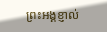ព្រះអង្គខ្ញាល់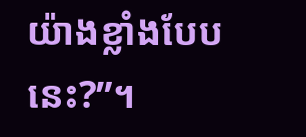យ៉ាងខ្លាំងបែបនេះ?”។